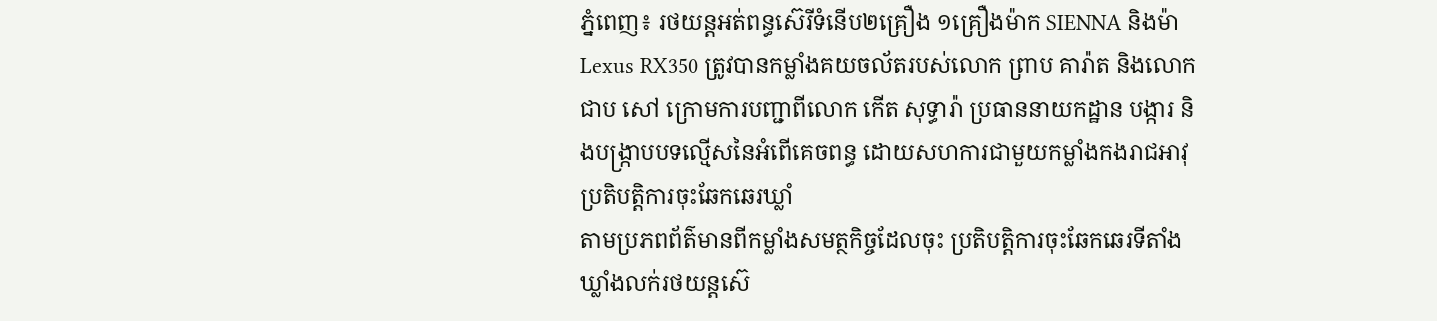ភ្នំពេញ៖ រថយន្តអត់ពន្ធស៊េរីទំនេីប២គ្រឿង ១គ្រឿងម៉ាក SIENNA និងម៉ា Lexus RX350 ត្រូវបានកម្លាំងគយចល័តរបស់លោក ព្រាប គារ៉ាត និងលោក ជាប សៅ ក្រោមការបញ្ជាពីលោក កើត សុទ្ធារ៉ា ប្រធាននាយកដ្ឋាន បង្ការ និងបង្ក្រាបបទល្មើសនៃអំពើគេចពន្ធ ដោយសហការជាមួយកម្លាំងកងរាជអាវុ
ប្រតិបត្តិការចុះឆែកឆេរឃ្លាំ
តាមប្រភពព័ត៌មានពីកម្លាំងសមត្ថកិច្ចដែលចុះ ប្រតិបត្តិការចុះឆែកឆេរទីតាំងឃ្លាំងលក់រថយន្តស៊េ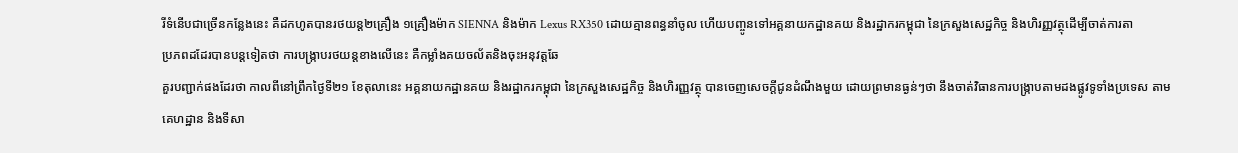រីទំនេីបជាច្រើនកន្លែងនេះ គឺដកហូតបានរថយន្ត២គ្រឿង ១គ្រឿងម៉ាក SIENNA និងម៉ាក Lexus RX350 ដោយគ្មានពន្ធនាំចូល ហេីយបញ្ចូនទៅអគ្គនាយកដ្ឋានគយ និងរដ្ឋាករកម្ពុជា នៃក្រសួងសេដ្ឋកិច្ច និងហិរញ្ញវត្ថុដេីម្បីចាត់ការតា
ប្រភពដដែរបានបន្តទៀតថា ការបង្រ្កាបរថយន្តខាងលេីនេះ គឺកម្លាំងគយចល័តនិងចុះអនុវត្តឆែ
គួរបញ្ជាក់ផងដែរថា កាលពីនៅព្រឹកថ្ងៃទី២១ ខែតុលានេះ អគ្គនាយកដ្ឋានគយ និងរដ្ឋាករកម្ពុជា នៃក្រសួងសេដ្ឋកិច្ច និងហិរញ្ញវត្ថុ បានចេញសេចក្តីជូនដំណឹងមួយ ដោយព្រមានធ្ងន់ៗថា នឹងចាត់វិធានការបង្ក្រាបតាមដងផ្លូវទូទាំងប្រទេស តាមគេហដ្ឋាន និងទីសា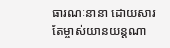ធារណៈនានា ដោយសារតែម្ចាស់យានយន្តណា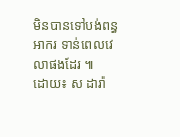មិនបានទៅបង់ពន្ធអាករ ទាន់ពេលវេលាផងដែរ ៕
ដោយ៖ ស ដារ៉ា